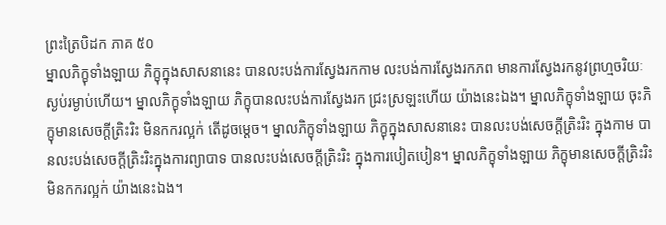ព្រះត្រៃបិដក ភាគ ៥០
ម្នាលភិក្ខុទាំងឡាយ ភិក្ខុក្នុងសាសនានេះ បានលះបង់ការស្វែងរកកាម លះបង់ការស្វែងរកភព មានការស្វែងរកនូវព្រហ្មចរិយៈ ស្ងប់រម្ងាប់ហើយ។ ម្នាលភិក្ខុទាំងឡាយ ភិក្ខុបានលះបង់ការស្វែងរក ជ្រះស្រឡះហើយ យ៉ាងនេះឯង។ ម្នាលភិក្ខុទាំងឡាយ ចុះភិក្ខុមានសេចក្តីត្រិះរិះ មិនកករល្អក់ តើដូចម្តេច។ ម្នាលភិក្ខុទាំងឡាយ ភិក្ខុក្នុងសាសនានេះ បានលះបង់សេចក្តីត្រិះរិះ ក្នុងកាម បានលះបង់សេចក្តីត្រិះរិះក្នុងការព្យាបាទ បានលះបង់សេចក្តីត្រិះរិះ ក្នុងការបៀតបៀន។ ម្នាលភិក្ខុទាំងឡាយ ភិក្ខុមានសេចក្តីត្រិះរិះ មិនកករល្អក់ យ៉ាងនេះឯង។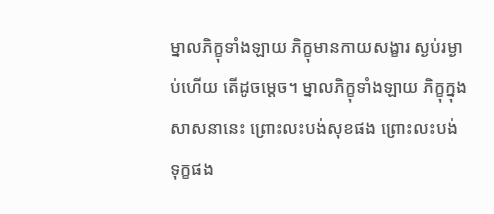ម្នាលភិក្ខុទាំងឡាយ ភិក្ខុមានកាយសង្ខារ ស្ងប់រម្ងាប់ហើយ តើដូចម្តេច។ ម្នាលភិក្ខុទាំងឡាយ ភិក្ខុក្នុងសាសនានេះ ព្រោះលះបង់សុខផង ព្រោះលះបង់ទុក្ខផង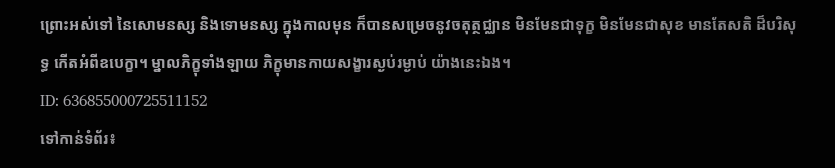ព្រោះអស់ទៅ នៃសោមនស្ស និងទោមនស្ស ក្នុងកាលមុន ក៏បានសម្រេចនូវចតុត្ថជ្ឈាន មិនមែនជាទុក្ខ មិនមែនជាសុខ មានតែសតិ ដ៏បរិសុទ្ធ កើតអំពីឧបេក្ខា។ ម្នាលភិក្ខុទាំងឡាយ ភិក្ខុមានកាយសង្ខារស្ងប់រម្ងាប់ យ៉ាងនេះឯង។
ID: 636855000725511152
ទៅកាន់ទំព័រ៖